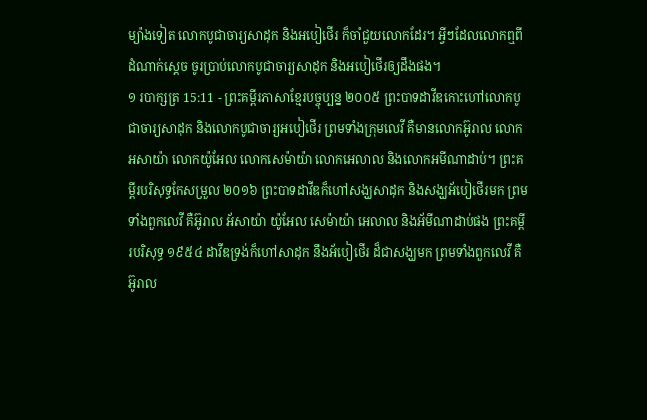ម្យ៉ាងទៀត លោកបូជាចារ្យសាដុក និងអបៀថើរ ក៏ចាំជួយលោកដែរ។ អ្វីៗដែលលោកឮពីដំណាក់ស្ដេច ចូរប្រាប់លោកបូជាចារ្យសាដុក និងអបៀថើរឲ្យដឹងផង។
១ របាក្សត្រ 15:11 - ព្រះគម្ពីរភាសាខ្មែរបច្ចុប្បន្ន ២០០៥ ព្រះបាទដាវីឌកោះហៅលោកបូជាចារ្យសាដុក និងលោកបូជាចារ្យអបៀថើរ ព្រមទាំងក្រុមលេវី គឺមានលោកអ៊ូរាល លោកអសាយ៉ា លោកយ៉ូអែល លោកសេម៉ាយ៉ា លោកអេលាល និងលោកអមីណាដាប់។ ព្រះគម្ពីរបរិសុទ្ធកែសម្រួល ២០១៦ ព្រះបាទដាវីឌក៏ហៅសង្ឃសាដុក និងសង្ឃអ័បៀថើរមក ព្រមទាំងពួកលេវី គឺអ៊ូរាល អ័សាយ៉ា យ៉ូអែល សេម៉ាយ៉ា អេលាល និងអ័មីណាដាប់ផង ព្រះគម្ពីរបរិសុទ្ធ ១៩៥៤ ដាវីឌទ្រង់ក៏ហៅសាដុក នឹងអ័បៀថើរ ដ៏ជាសង្ឃមក ព្រមទាំងពួកលេវី គឺអ៊ូរាល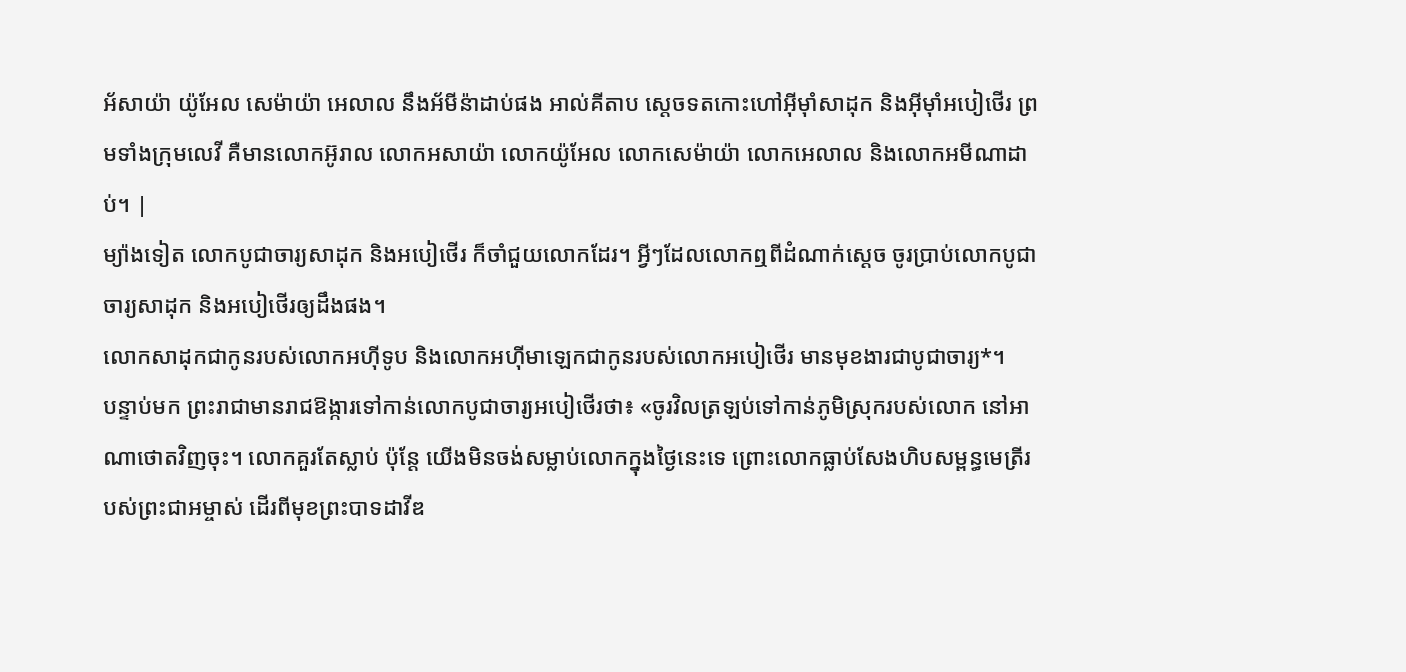អ័សាយ៉ា យ៉ូអែល សេម៉ាយ៉ា អេលាល នឹងអ័មីន៉ាដាប់ផង អាល់គីតាប ស្តេចទតកោះហៅអ៊ីមុាំសាដុក និងអ៊ីមុាំអបៀថើរ ព្រមទាំងក្រុមលេវី គឺមានលោកអ៊ូរាល លោកអសាយ៉ា លោកយ៉ូអែល លោកសេម៉ាយ៉ា លោកអេលាល និងលោកអមីណាដាប់។ |
ម្យ៉ាងទៀត លោកបូជាចារ្យសាដុក និងអបៀថើរ ក៏ចាំជួយលោកដែរ។ អ្វីៗដែលលោកឮពីដំណាក់ស្ដេច ចូរប្រាប់លោកបូជាចារ្យសាដុក និងអបៀថើរឲ្យដឹងផង។
លោកសាដុកជាកូនរបស់លោកអហ៊ីទូប និងលោកអហ៊ីមាឡេកជាកូនរបស់លោកអបៀថើរ មានមុខងារជាបូជាចារ្យ*។
បន្ទាប់មក ព្រះរាជាមានរាជឱង្ការទៅកាន់លោកបូជាចារ្យអបៀថើរថា៖ «ចូរវិលត្រឡប់ទៅកាន់ភូមិស្រុករបស់លោក នៅអាណាថោតវិញចុះ។ លោកគួរតែស្លាប់ ប៉ុន្តែ យើងមិនចង់សម្លាប់លោកក្នុងថ្ងៃនេះទេ ព្រោះលោកធ្លាប់សែងហិបសម្ពន្ធមេត្រីរបស់ព្រះជាអម្ចាស់ ដើរពីមុខព្រះបាទដាវីឌ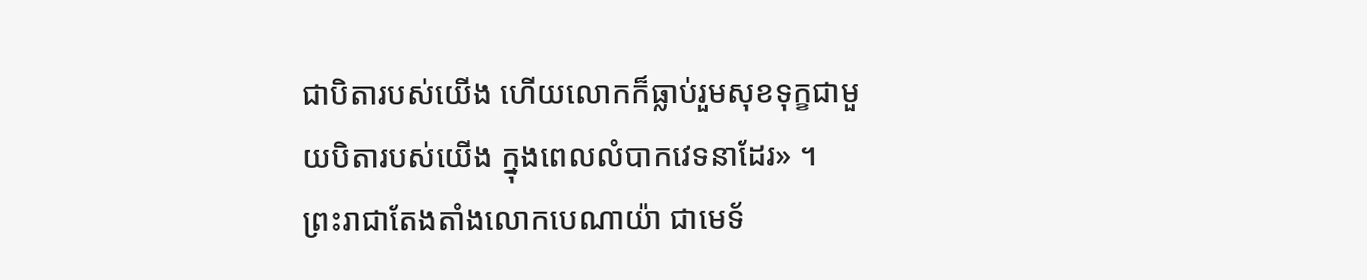ជាបិតារបស់យើង ហើយលោកក៏ធ្លាប់រួមសុខទុក្ខជាមួយបិតារបស់យើង ក្នុងពេលលំបាកវេទនាដែរ» ។
ព្រះរាជាតែងតាំងលោកបេណាយ៉ា ជាមេទ័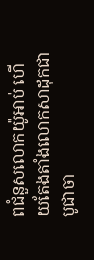ពជំនួសលោកយ៉ូអាប់ ហើយតែងតាំងលោកសាដុកជាបូជាចា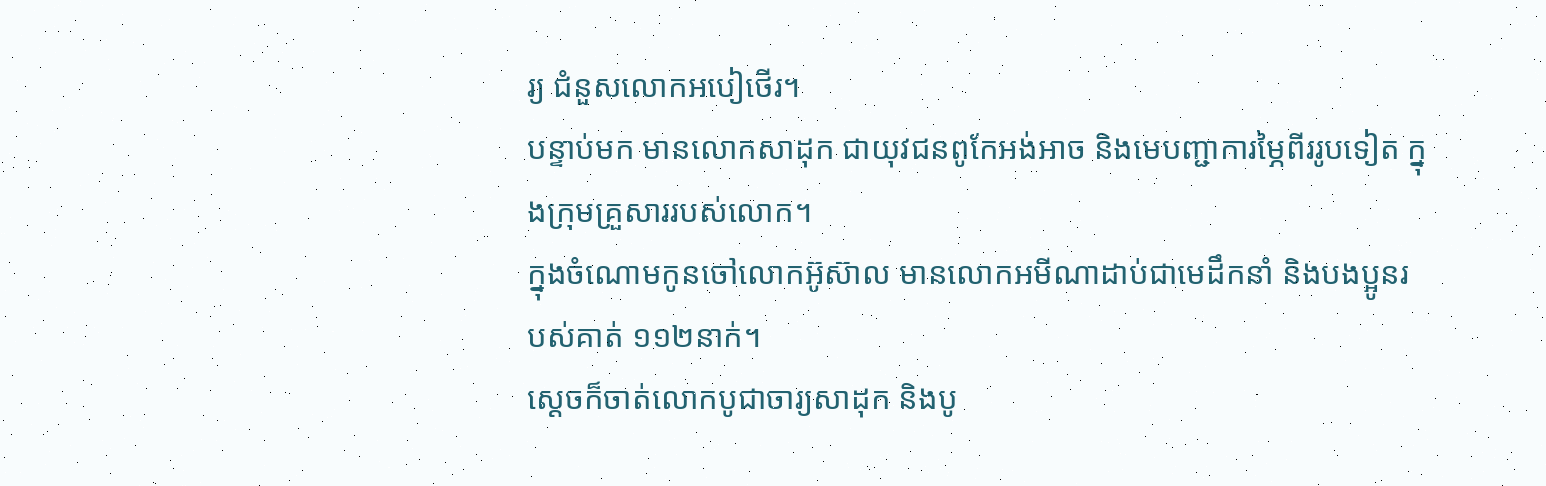រ្យ ជំនួសលោកអបៀថើរ។
បន្ទាប់មក មានលោកសាដុក ជាយុវជនពូកែអង់អាច និងមេបញ្ជាការម្ភៃពីររូបទៀត ក្នុងក្រុមគ្រួសាររបស់លោក។
ក្នុងចំណោមកូនចៅលោកអ៊ូស៊ាល មានលោកអមីណាដាប់ជាមេដឹកនាំ និងបងប្អូនរបស់គាត់ ១១២នាក់។
ស្ដេចក៏ចាត់លោកបូជាចារ្យសាដុក និងបូ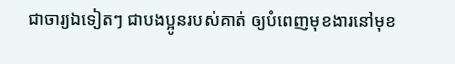ជាចារ្យឯទៀតៗ ជាបងប្អូនរបស់គាត់ ឲ្យបំពេញមុខងារនៅមុខ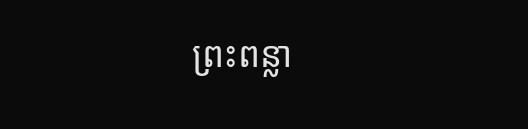ព្រះពន្លា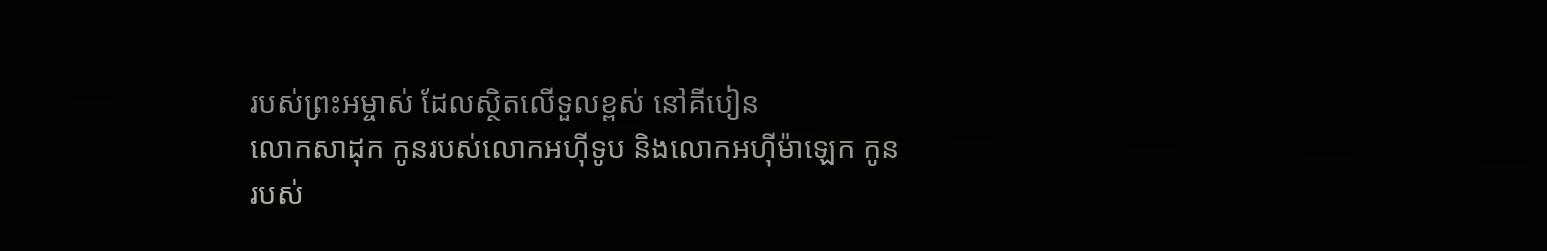របស់ព្រះអម្ចាស់ ដែលស្ថិតលើទួលខ្ពស់ នៅគីបៀន
លោកសាដុក កូនរបស់លោកអហ៊ីទូប និងលោកអហ៊ីម៉ាឡេក កូនរបស់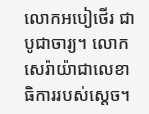លោកអបៀថើរ ជាបូជាចារ្យ។ លោកសេរ៉ាយ៉ាជាលេខាធិការរបស់ស្ដេច។